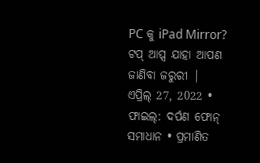PC କୁ iPad Mirror? ଟପ୍ ଆପ୍ସ ଯାହା ଆପଣ ଜାଣିବା ଜରୁରୀ |
ଏପ୍ରିଲ୍ 27, 2022 • ଫାଇଲ୍: ଦର୍ପଣ ଫୋନ୍ ସମାଧାନ • ପ୍ରମାଣିତ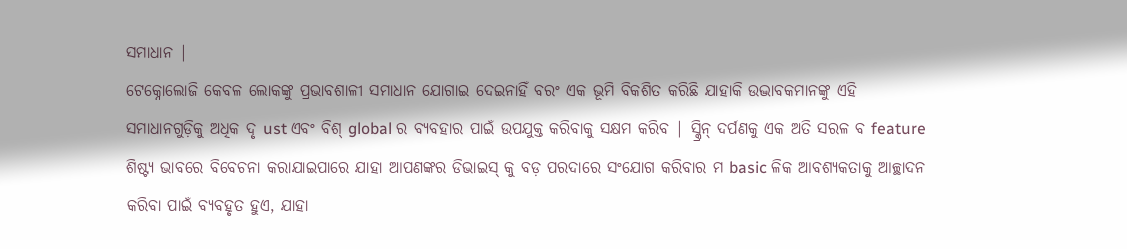ସମାଧାନ |
ଟେକ୍ନୋଲୋଜି କେବଳ ଲୋକଙ୍କୁ ପ୍ରଭାବଶାଳୀ ସମାଧାନ ଯୋଗାଇ ଦେଇନାହିଁ ବରଂ ଏକ ଭୂମି ବିକଶିତ କରିଛି ଯାହାକି ଉଦ୍ଭାବକମାନଙ୍କୁ ଏହି ସମାଧାନଗୁଡ଼ିକୁ ଅଧିକ ଦୃ ust ଏବଂ ବିଶ୍ global ର ବ୍ୟବହାର ପାଇଁ ଉପଯୁକ୍ତ କରିବାକୁ ସକ୍ଷମ କରିବ | ସ୍କ୍ରିନ୍ ଦର୍ପଣକୁ ଏକ ଅତି ସରଳ ବ feature ଶିଷ୍ଟ୍ୟ ଭାବରେ ବିବେଚନା କରାଯାଇପାରେ ଯାହା ଆପଣଙ୍କର ଡିଭାଇସ୍ କୁ ବଡ଼ ପରଦାରେ ସଂଯୋଗ କରିବାର ମ basic ଳିକ ଆବଶ୍ୟକତାକୁ ଆଚ୍ଛାଦନ କରିବା ପାଇଁ ବ୍ୟବହୃତ ହୁଏ, ଯାହା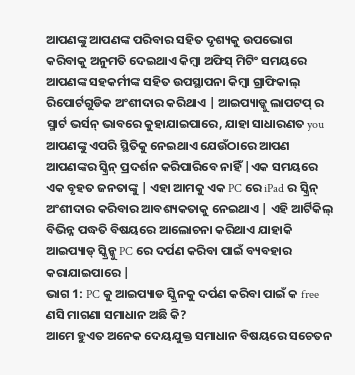ଆପଣଙ୍କୁ ଆପଣଙ୍କ ପରିବାର ସହିତ ଦୃଶ୍ୟକୁ ଉପଭୋଗ କରିବାକୁ ଅନୁମତି ଦେଇଥାଏ କିମ୍ବା ଅଫିସ୍ ମିଟିଂ ସମୟରେ ଆପଣଙ୍କ ସହକର୍ମୀଙ୍କ ସହିତ ଉପସ୍ଥାପନା କିମ୍ବା ଗ୍ରାଫିକାଲ୍ ରିପୋର୍ଟଗୁଡିକ ଅଂଶୀଦାର କରିଥାଏ | ଆଇପ୍ୟାଡ୍କୁ ଲାପଟପ୍ ର ସ୍ମାର୍ଟ ଭର୍ସନ୍ ଭାବରେ କୁହାଯାଇପାରେ, ଯାହା ସାଧାରଣତ you ଆପଣଙ୍କୁ ଏପରି ସ୍ଥିତିକୁ ନେଇଥାଏ ଯେଉଁଠାରେ ଆପଣ ଆପଣଙ୍କର ସ୍କ୍ରିନ୍ ପ୍ରଦର୍ଶନ କରିପାରିବେ ନାହିଁ |ଏକ ସମୟରେ ଏକ ବୃହତ ଜନତାଙ୍କୁ | ଏହା ଆମକୁ ଏକ PC ରେ iPad ର ସ୍କ୍ରିନ୍ ଅଂଶୀଦାର କରିବାର ଆବଶ୍ୟକତାକୁ ନେଇଥାଏ | ଏହି ଆର୍ଟିକିଲ୍ ବିଭିନ୍ନ ପଦ୍ଧତି ବିଷୟରେ ଆଲୋଚନା କରିଥାଏ ଯାହାକି ଆଇପ୍ୟାଡ୍ ସ୍କ୍ରିନ୍କୁ PC ରେ ଦର୍ପଣ କରିବା ପାଇଁ ବ୍ୟବହାର କରାଯାଇପାରେ |
ଭାଗ 1: PC କୁ ଆଇପ୍ୟାଡ ସ୍କ୍ରିନକୁ ଦର୍ପଣ କରିବା ପାଇଁ କ free ଣସି ମାଗଣା ସମାଧାନ ଅଛି କି?
ଆମେ ହୁଏତ ଅନେକ ଦେୟଯୁକ୍ତ ସମାଧାନ ବିଷୟରେ ସଚେତନ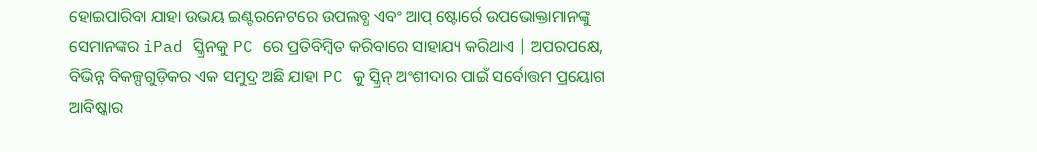ହୋଇପାରିବା ଯାହା ଉଭୟ ଇଣ୍ଟରନେଟରେ ଉପଲବ୍ଧ ଏବଂ ଆପ୍ ଷ୍ଟୋର୍ରେ ଉପଭୋକ୍ତାମାନଙ୍କୁ ସେମାନଙ୍କର iPad ସ୍କ୍ରିନକୁ PC ରେ ପ୍ରତିବିମ୍ବିତ କରିବାରେ ସାହାଯ୍ୟ କରିଥାଏ | ଅପରପକ୍ଷେ, ବିଭିନ୍ନ ବିକଳ୍ପଗୁଡ଼ିକର ଏକ ସମୁଦ୍ର ଅଛି ଯାହା PC କୁ ସ୍କ୍ରିନ୍ ଅଂଶୀଦାର ପାଇଁ ସର୍ବୋତ୍ତମ ପ୍ରୟୋଗ ଆବିଷ୍କାର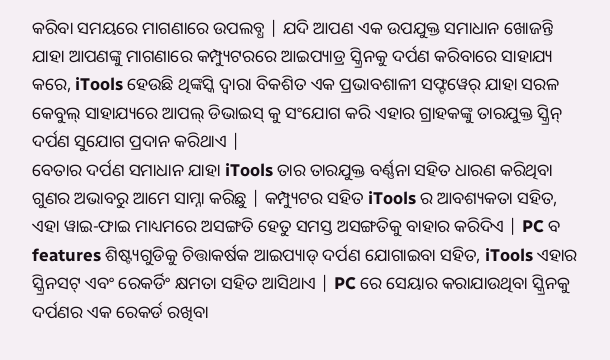କରିବା ସମୟରେ ମାଗଣାରେ ଉପଲବ୍ଧ | ଯଦି ଆପଣ ଏକ ଉପଯୁକ୍ତ ସମାଧାନ ଖୋଜନ୍ତି ଯାହା ଆପଣଙ୍କୁ ମାଗଣାରେ କମ୍ପ୍ୟୁଟରରେ ଆଇପ୍ୟାଡ୍ର ସ୍କ୍ରିନକୁ ଦର୍ପଣ କରିବାରେ ସାହାଯ୍ୟ କରେ, iTools ହେଉଛି ଥିଙ୍କସ୍କି ଦ୍ୱାରା ବିକଶିତ ଏକ ପ୍ରଭାବଶାଳୀ ସଫ୍ଟୱେର୍ ଯାହା ସରଳ କେବୁଲ୍ ସାହାଯ୍ୟରେ ଆପଲ୍ ଡିଭାଇସ୍ କୁ ସଂଯୋଗ କରି ଏହାର ଗ୍ରାହକଙ୍କୁ ତାରଯୁକ୍ତ ସ୍କ୍ରିନ୍ ଦର୍ପଣ ସୁଯୋଗ ପ୍ରଦାନ କରିଥାଏ |
ବେତାର ଦର୍ପଣ ସମାଧାନ ଯାହା iTools ତାର ତାରଯୁକ୍ତ ବର୍ଣ୍ଣନା ସହିତ ଧାରଣ କରିଥିବା ଗୁଣର ଅଭାବରୁ ଆମେ ସାମ୍ନା କରିଛୁ | କମ୍ପ୍ୟୁଟର ସହିତ iTools ର ଆବଶ୍ୟକତା ସହିତ, ଏହା ୱାଇ-ଫାଇ ମାଧ୍ୟମରେ ଅସଙ୍ଗତି ହେତୁ ସମସ୍ତ ଅସଙ୍ଗତିକୁ ବାହାର କରିଦିଏ | PC ବ features ଶିଷ୍ଟ୍ୟଗୁଡିକୁ ଚିତ୍ତାକର୍ଷକ ଆଇପ୍ୟାଡ୍ ଦର୍ପଣ ଯୋଗାଇବା ସହିତ, iTools ଏହାର ସ୍କ୍ରିନସଟ୍ ଏବଂ ରେକର୍ଡିଂ କ୍ଷମତା ସହିତ ଆସିଥାଏ | PC ରେ ସେୟାର କରାଯାଉଥିବା ସ୍କ୍ରିନକୁ ଦର୍ପଣର ଏକ ରେକର୍ଡ ରଖିବା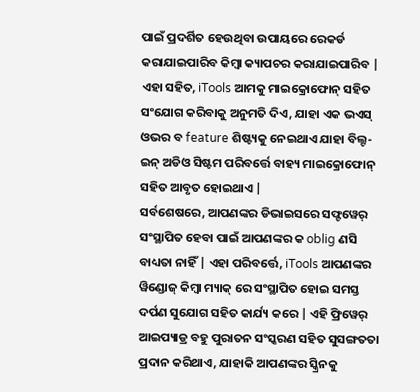ପାଇଁ ପ୍ରଦର୍ଶିତ ହେଉଥିବା ଉପାୟରେ ରେକର୍ଡ କରାଯାଇପାରିବ କିମ୍ବା କ୍ୟାପଚର କରାଯାଇପାରିବ | ଏହା ସହିତ, iTools ଆମକୁ ମାଇକ୍ରୋଫୋନ୍ ସହିତ ସଂଯୋଗ କରିବାକୁ ଅନୁମତି ଦିଏ, ଯାହା ଏକ ଭଏସ୍ ଓଭର ବ feature ଶିଷ୍ଟ୍ୟକୁ ନେଇଥାଏ ଯାହା ବିଲ୍ଟ-ଇନ୍ ଅଡିଓ ସିଷ୍ଟମ ପରିବର୍ତ୍ତେ ବାହ୍ୟ ମାଇକ୍ରୋଫୋନ୍ ସହିତ ଆବୃତ ହୋଇଥାଏ |
ସର୍ବଶେଷରେ, ଆପଣଙ୍କର ଡିଭାଇସରେ ସଫ୍ଟୱେର୍ ସଂସ୍ଥାପିତ ହେବା ପାଇଁ ଆପଣଙ୍କର କ oblig ଣସି ବାଧ୍ୟତା ନାହିଁ | ଏହା ପରିବର୍ତ୍ତେ, iTools ଆପଣଙ୍କର ୱିଣ୍ଡୋଜ୍ କିମ୍ବା ମ୍ୟାକ୍ ରେ ସଂସ୍ଥାପିତ ହୋଇ ସମସ୍ତ ଦର୍ପଣ ସୁଯୋଗ ସହିତ କାର୍ଯ୍ୟ କରେ | ଏହି ଫ୍ରିୱେର୍ ଆଇପ୍ୟାଡ୍ର ବହୁ ପୁରାତନ ସଂସ୍କରଣ ସହିତ ସୁସଙ୍ଗତତା ପ୍ରଦାନ କରିଥାଏ, ଯାହାକି ଆପଣଙ୍କର ସ୍କ୍ରିନକୁ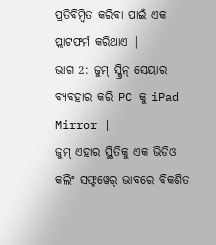ପ୍ରତିବିମ୍ବିତ କରିବା ପାଇଁ ଏକ ପ୍ଲାଟଫର୍ମ କରିଥାଏ |
ଭାଗ 2: ଜୁମ୍ ସ୍କ୍ରିନ୍ ସେୟାର ବ୍ୟବହାର କରି PC କୁ iPad Mirror |
ଜୁମ୍ ଏହାର ସ୍ଥିତିକୁ ଏକ ଭିଡିଓ କଲିଂ ସଫ୍ଟୱେର୍ ଭାବରେ ବିକଶିତ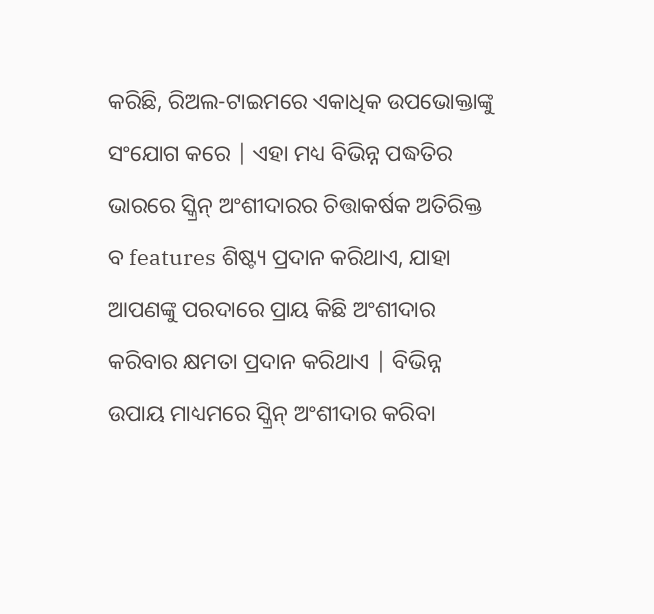କରିଛି, ରିଅଲ-ଟାଇମରେ ଏକାଧିକ ଉପଭୋକ୍ତାଙ୍କୁ ସଂଯୋଗ କରେ | ଏହା ମଧ୍ୟ ବିଭିନ୍ନ ପଦ୍ଧତିର ଭାରରେ ସ୍କ୍ରିନ୍ ଅଂଶୀଦାରର ଚିତ୍ତାକର୍ଷକ ଅତିରିକ୍ତ ବ features ଶିଷ୍ଟ୍ୟ ପ୍ରଦାନ କରିଥାଏ, ଯାହା ଆପଣଙ୍କୁ ପରଦାରେ ପ୍ରାୟ କିଛି ଅଂଶୀଦାର କରିବାର କ୍ଷମତା ପ୍ରଦାନ କରିଥାଏ | ବିଭିନ୍ନ ଉପାୟ ମାଧ୍ୟମରେ ସ୍କ୍ରିନ୍ ଅଂଶୀଦାର କରିବା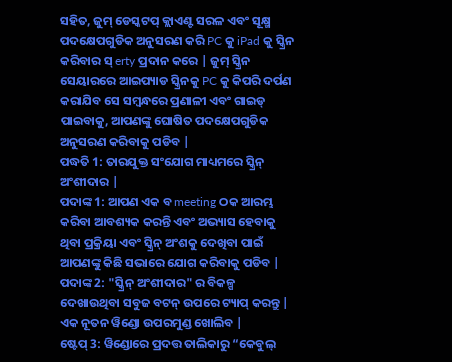ସହିତ, ଜୁମ୍ ଡେସ୍କଟପ୍ କ୍ଲାଏଣ୍ଟ ସରଳ ଏବଂ ସୂକ୍ଷ୍ମ ପଦକ୍ଷେପଗୁଡିକ ଅନୁସରଣ କରି PC କୁ iPad କୁ ସ୍କ୍ରିନ କରିବାର ସ୍ erty ପ୍ରଦାନ କରେ | ଜୁମ୍ ସ୍କ୍ରିନ ସେୟାରରେ ଆଇପ୍ୟାଡ ସ୍କ୍ରିନକୁ PC କୁ କିପରି ଦର୍ପଣ କରାଯିବ ସେ ସମ୍ବନ୍ଧରେ ପ୍ରଣାଳୀ ଏବଂ ଗାଇଡ୍ ପାଇବାକୁ, ଆପଣଙ୍କୁ ଘୋଷିତ ପଦକ୍ଷେପଗୁଡିକ ଅନୁସରଣ କରିବାକୁ ପଡିବ |
ପଦ୍ଧତି 1: ତାରଯୁକ୍ତ ସଂଯୋଗ ମାଧ୍ୟମରେ ସ୍କ୍ରିନ୍ ଅଂଶୀଦାର |
ପଦାଙ୍କ 1: ଆପଣ ଏକ ବ meeting ଠକ ଆରମ୍ଭ କରିବା ଆବଶ୍ୟକ କରନ୍ତି ଏବଂ ଅଭ୍ୟାସ ହେବାକୁ ଥିବା ପ୍ରକ୍ରିୟା ଏବଂ ସ୍କ୍ରିନ୍ ଅଂଶକୁ ଦେଖିବା ପାଇଁ ଆପଣଙ୍କୁ କିଛି ସଭାରେ ଯୋଗ କରିବାକୁ ପଡିବ |
ପଦାଙ୍କ 2: "ସ୍କ୍ରିନ୍ ଅଂଶୀଦାର" ର ବିକଳ୍ପ ଦେଖାଉଥିବା ସବୁଜ ବଟନ୍ ଉପରେ ଟ୍ୟାପ୍ କରନ୍ତୁ | ଏକ ନୂତନ ୱିଣ୍ଡୋ ଉପରମୁଣ୍ଡ ଖୋଲିବ |
ଷ୍ଟେପ୍ 3: ୱିଣ୍ଡୋରେ ପ୍ରଦତ୍ତ ତାଲିକାରୁ “କେବୁଲ୍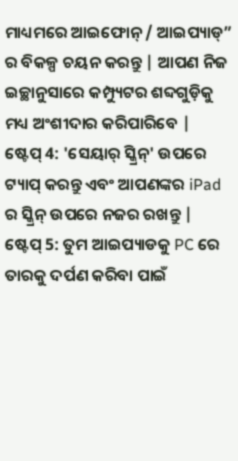ମାଧ୍ୟମରେ ଆଇଫୋନ୍ / ଆଇପ୍ୟାଡ୍” ର ବିକଳ୍ପ ଚୟନ କରନ୍ତୁ | ଆପଣ ନିଜ ଇଚ୍ଛାନୁସାରେ କମ୍ପ୍ୟୁଟର ଶବ୍ଦଗୁଡ଼ିକୁ ମଧ୍ୟ ଅଂଶୀଦାର କରିପାରିବେ |
ଷ୍ଟେପ୍ 4: 'ସେୟାର୍ ସ୍କ୍ରିନ୍' ଉପରେ ଟ୍ୟାପ୍ କରନ୍ତୁ ଏବଂ ଆପଣଙ୍କର iPad ର ସ୍କ୍ରିନ୍ ଉପରେ ନଜର ରଖନ୍ତୁ |
ଷ୍ଟେପ୍ 5: ତୁମ ଆଇପ୍ୟାଡକୁ PC ରେ ତାରକୁ ଦର୍ପଣ କରିବା ପାଇଁ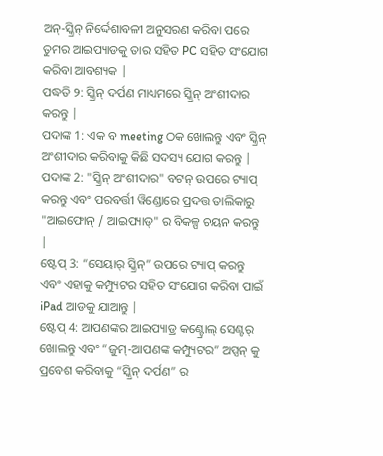ଅନ୍-ସ୍କ୍ରିନ୍ ନିର୍ଦ୍ଦେଶାବଳୀ ଅନୁସରଣ କରିବା ପରେ ତୁମର ଆଇପ୍ୟାଡକୁ ତାର ସହିତ PC ସହିତ ସଂଯୋଗ କରିବା ଆବଶ୍ୟକ |
ପଦ୍ଧତି ୨: ସ୍କ୍ରିନ୍ ଦର୍ପଣ ମାଧ୍ୟମରେ ସ୍କ୍ରିନ୍ ଅଂଶୀଦାର କରନ୍ତୁ |
ପଦାଙ୍କ 1: ଏକ ବ meeting ଠକ ଖୋଲନ୍ତୁ ଏବଂ ସ୍କ୍ରିନ୍ ଅଂଶୀଦାର କରିବାକୁ କିଛି ସଦସ୍ୟ ଯୋଗ କରନ୍ତୁ |
ପଦାଙ୍କ 2: "ସ୍କ୍ରିନ୍ ଅଂଶୀଦାର" ବଟନ୍ ଉପରେ ଟ୍ୟାପ୍ କରନ୍ତୁ ଏବଂ ପରବର୍ତ୍ତୀ ୱିଣ୍ଡୋରେ ପ୍ରଦତ୍ତ ତାଲିକାରୁ "ଆଇଫୋନ୍ / ଆଇପ୍ୟାଡ୍" ର ବିକଳ୍ପ ଚୟନ କରନ୍ତୁ |
ଷ୍ଟେପ୍ 3: “ସେୟାର୍ ସ୍କ୍ରିନ୍” ଉପରେ ଟ୍ୟାପ୍ କରନ୍ତୁ ଏବଂ ଏହାକୁ କମ୍ପ୍ୟୁଟର ସହିତ ସଂଯୋଗ କରିବା ପାଇଁ iPad ଆଡକୁ ଯାଆନ୍ତୁ |
ଷ୍ଟେପ୍ 4: ଆପଣଙ୍କର ଆଇପ୍ୟାଡ୍ର କଣ୍ଟ୍ରୋଲ୍ ସେଣ୍ଟର୍ ଖୋଲନ୍ତୁ ଏବଂ “ଜୁମ୍-ଆପଣଙ୍କ କମ୍ପ୍ୟୁଟର” ଅପ୍ସନ୍ କୁ ପ୍ରବେଶ କରିବାକୁ “ସ୍କ୍ରିନ୍ ଦର୍ପଣ” ର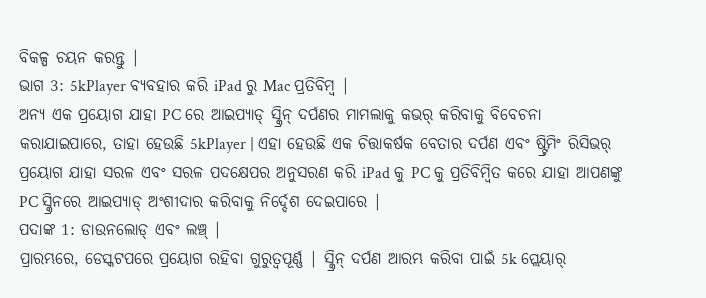ବିକଳ୍ପ ଚୟନ କରନ୍ତୁ |
ଭାଗ 3: 5kPlayer ବ୍ୟବହାର କରି iPad ରୁ Mac ପ୍ରତିବିମ୍ବ |
ଅନ୍ୟ ଏକ ପ୍ରୟୋଗ ଯାହା PC ରେ ଆଇପ୍ୟାଡ୍ ସ୍କ୍ରିନ୍ ଦର୍ପଣର ମାମଲାକୁ କଭର୍ କରିବାକୁ ବିବେଚନା କରାଯାଇପାରେ, ତାହା ହେଉଛି 5kPlayer | ଏହା ହେଉଛି ଏକ ଚିତ୍ତାକର୍ଷକ ବେତାର ଦର୍ପଣ ଏବଂ ଷ୍ଟ୍ରିମିଂ ରିସିଭର୍ ପ୍ରୟୋଗ ଯାହା ସରଳ ଏବଂ ସରଳ ପଦକ୍ଷେପର ଅନୁସରଣ କରି iPad କୁ PC କୁ ପ୍ରତିବିମ୍ବିତ କରେ ଯାହା ଆପଣଙ୍କୁ PC ସ୍କ୍ରିନରେ ଆଇପ୍ୟାଡ୍ ଅଂଶୀଦାର କରିବାକୁ ନିର୍ଦ୍ଦେଶ ଦେଇପାରେ |
ପଦାଙ୍କ 1: ଡାଉନଲୋଡ୍ ଏବଂ ଲଞ୍ଚ୍ |
ପ୍ରାରମ୍ଭରେ, ଡେସ୍କଟପରେ ପ୍ରୟୋଗ ରହିବା ଗୁରୁତ୍ୱପୂର୍ଣ୍ଣ | ସ୍କ୍ରିନ୍ ଦର୍ପଣ ଆରମ୍ଭ କରିବା ପାଇଁ 5k ପ୍ଲେୟାର୍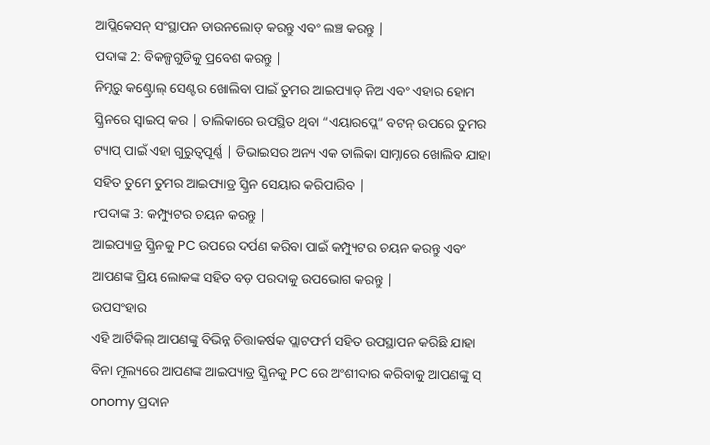ଆପ୍ଲିକେସନ୍ ସଂସ୍ଥାପନ ଡାଉନଲୋଡ୍ କରନ୍ତୁ ଏବଂ ଲଞ୍ଚ କରନ୍ତୁ |
ପଦାଙ୍କ 2: ବିକଳ୍ପଗୁଡିକୁ ପ୍ରବେଶ କରନ୍ତୁ |
ନିମ୍ନରୁ କଣ୍ଟ୍ରୋଲ୍ ସେଣ୍ଟର ଖୋଲିବା ପାଇଁ ତୁମର ଆଇପ୍ୟାଡ୍ ନିଅ ଏବଂ ଏହାର ହୋମ ସ୍କ୍ରିନରେ ସ୍ୱାଇପ୍ କର | ତାଲିକାରେ ଉପସ୍ଥିତ ଥିବା “ଏୟାରପ୍ଲେ” ବଟନ୍ ଉପରେ ତୁମର ଟ୍ୟାପ୍ ପାଇଁ ଏହା ଗୁରୁତ୍ୱପୂର୍ଣ୍ଣ | ଡିଭାଇସର ଅନ୍ୟ ଏକ ତାଲିକା ସାମ୍ନାରେ ଖୋଲିବ ଯାହା ସହିତ ତୁମେ ତୁମର ଆଇପ୍ୟାଡ୍ର ସ୍କ୍ରିନ ସେୟାର କରିପାରିବ |
rପଦାଙ୍କ 3: କମ୍ପ୍ୟୁଟର ଚୟନ କରନ୍ତୁ |
ଆଇପ୍ୟାଡ୍ର ସ୍କ୍ରିନକୁ PC ଉପରେ ଦର୍ପଣ କରିବା ପାଇଁ କମ୍ପ୍ୟୁଟର ଚୟନ କରନ୍ତୁ ଏବଂ ଆପଣଙ୍କ ପ୍ରିୟ ଲୋକଙ୍କ ସହିତ ବଡ଼ ପରଦାକୁ ଉପଭୋଗ କରନ୍ତୁ |
ଉପସଂହାର
ଏହି ଆର୍ଟିକିଲ୍ ଆପଣଙ୍କୁ ବିଭିନ୍ନ ଚିତ୍ତାକର୍ଷକ ପ୍ଲାଟଫର୍ମ ସହିତ ଉପସ୍ଥାପନ କରିଛି ଯାହା ବିନା ମୂଲ୍ୟରେ ଆପଣଙ୍କ ଆଇପ୍ୟାଡ୍ର ସ୍କ୍ରିନକୁ PC ରେ ଅଂଶୀଦାର କରିବାକୁ ଆପଣଙ୍କୁ ସ୍ onomy ପ୍ରଦାନ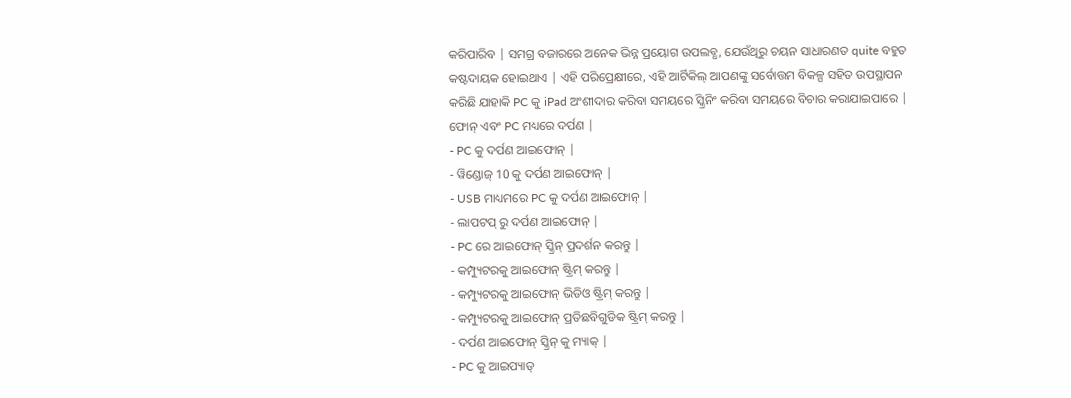କରିପାରିବ | ସମଗ୍ର ବଜାରରେ ଅନେକ ଭିନ୍ନ ପ୍ରୟୋଗ ଉପଲବ୍ଧ, ଯେଉଁଥିରୁ ଚୟନ ସାଧାରଣତ quite ବହୁତ କଷ୍ଟଦାୟକ ହୋଇଥାଏ | ଏହି ପରିପ୍ରେକ୍ଷୀରେ, ଏହି ଆର୍ଟିକିଲ୍ ଆପଣଙ୍କୁ ସର୍ବୋତ୍ତମ ବିକଳ୍ପ ସହିତ ଉପସ୍ଥାପନ କରିଛି ଯାହାକି PC କୁ iPad ଅଂଶୀଦାର କରିବା ସମୟରେ ସ୍କ୍ରିନିଂ କରିବା ସମୟରେ ବିଚାର କରାଯାଇପାରେ |
ଫୋନ୍ ଏବଂ PC ମଧ୍ୟରେ ଦର୍ପଣ |
- PC କୁ ଦର୍ପଣ ଆଇଫୋନ୍ |
- ୱିଣ୍ଡୋଜ୍ 10 କୁ ଦର୍ପଣ ଆଇଫୋନ୍ |
- USB ମାଧ୍ୟମରେ PC କୁ ଦର୍ପଣ ଆଇଫୋନ୍ |
- ଲାପଟପ୍ ରୁ ଦର୍ପଣ ଆଇଫୋନ୍ |
- PC ରେ ଆଇଫୋନ୍ ସ୍କ୍ରିନ୍ ପ୍ରଦର୍ଶନ କରନ୍ତୁ |
- କମ୍ପ୍ୟୁଟରକୁ ଆଇଫୋନ୍ ଷ୍ଟ୍ରିମ୍ କରନ୍ତୁ |
- କମ୍ପ୍ୟୁଟରକୁ ଆଇଫୋନ୍ ଭିଡିଓ ଷ୍ଟ୍ରିମ୍ କରନ୍ତୁ |
- କମ୍ପ୍ୟୁଟରକୁ ଆଇଫୋନ୍ ପ୍ରତିଛବିଗୁଡିକ ଷ୍ଟ୍ରିମ୍ କରନ୍ତୁ |
- ଦର୍ପଣ ଆଇଫୋନ୍ ସ୍କ୍ରିନ୍ କୁ ମ୍ୟାକ୍ |
- PC କୁ ଆଇପ୍ୟାଡ୍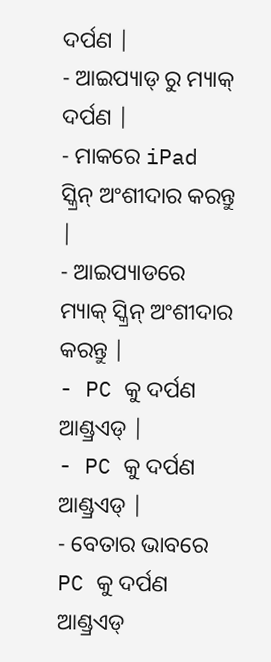ଦର୍ପଣ |
- ଆଇପ୍ୟାଡ୍ ରୁ ମ୍ୟାକ୍ ଦର୍ପଣ |
- ମାକରେ iPad ସ୍କ୍ରିନ୍ ଅଂଶୀଦାର କରନ୍ତୁ |
- ଆଇପ୍ୟାଡରେ ମ୍ୟାକ୍ ସ୍କ୍ରିନ୍ ଅଂଶୀଦାର କରନ୍ତୁ |
- PC କୁ ଦର୍ପଣ ଆଣ୍ଡ୍ରଏଡ୍ |
- PC କୁ ଦର୍ପଣ ଆଣ୍ଡ୍ରଏଡ୍ |
- ବେତାର ଭାବରେ PC କୁ ଦର୍ପଣ ଆଣ୍ଡ୍ରଏଡ୍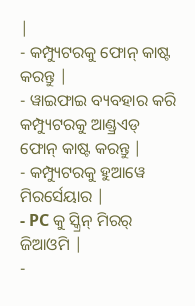|
- କମ୍ପ୍ୟୁଟରକୁ ଫୋନ୍ କାଷ୍ଟ କରନ୍ତୁ |
- ୱାଇଫାଇ ବ୍ୟବହାର କରି କମ୍ପ୍ୟୁଟରକୁ ଆଣ୍ଡ୍ରଏଡ୍ ଫୋନ୍ କାଷ୍ଟ କରନ୍ତୁ |
- କମ୍ପ୍ୟୁଟରକୁ ହୁଆୱେ ମିରର୍ସେୟାର |
- PC କୁ ସ୍କ୍ରିନ୍ ମିରର୍ ଜିଆଓମି |
-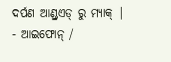ଦର୍ପଣ ଆଣ୍ଡ୍ରଏଡ୍ ରୁ ମ୍ୟାକ୍ |
- ଆଇଫୋନ୍ /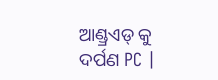ଆଣ୍ଡ୍ରଏଡ୍ କୁ ଦର୍ପଣ PC |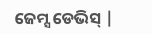ଜେମ୍ସ ଡେଭିସ୍ |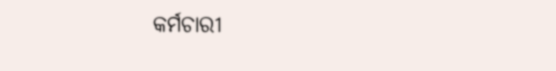କର୍ମଚାରୀ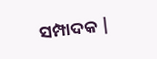ସମ୍ପାଦକ |